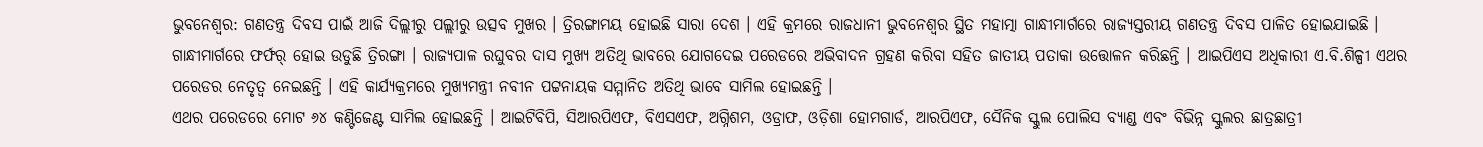ଭୁବନେଶ୍ବର: ଗଣତନ୍ତ୍ର ଦିବସ ପାଇଁ ଆଜି ଦିଲ୍ଲୀରୁ ପଲ୍ଲୀରୁ ଉତ୍ସବ ମୁଖର । ତ୍ରିରଙ୍ଗାମୟ ହୋଇଛି ସାରା ଦେଶ । ଏହି କ୍ରମରେ ରାଜଧାନୀ ଭୁବନେଶ୍ବର ସ୍ଥିତ ମହାତ୍ମା ଗାନ୍ଧୀମାର୍ଗରେ ରାଜ୍ୟସ୍ତରୀୟ ଗଣତନ୍ତ୍ର ଦିବସ ପାଳିତ ହୋଇଯାଇଛି । ଗାନ୍ଧୀମାର୍ଗରେ ଫର୍ଫର୍ ହୋଇ ଉଡୁଛି ତ୍ରିରଙ୍ଗା । ରାଜ୍ୟପାଳ ରଘୁବର ଦାସ ମୁଖ୍ୟ ଅତିଥି ଭାବରେ ଯୋଗଦେଇ ପରେଡରେ ଅଭିବାଦନ ଗ୍ରହଣ କରିବା ସହିତ ଜାତୀୟ ପତାକା ଉତ୍ତୋଳନ କରିଛନ୍ତି । ଆଇପିଏସ ଅଧିକାରୀ ଏ.ବି.ଶିଳ୍ପୀ ଏଥର ପରେଡର ନେତୃତ୍ବ ନେଇଛନ୍ତି । ଏହି କାର୍ଯ୍ୟକ୍ରମରେ ମୁଖ୍ୟମନ୍ତ୍ରୀ ନବୀନ ପଟ୍ଟନାୟକ ସମ୍ମାନିତ ଅତିଥି ଭାବେ ସାମିଲ ହୋଇଛନ୍ତି ।
ଏଥର ପରେଡରେ ମୋଟ ୬୪ କଣ୍ଟିଜେଣ୍ଟ ସାମିଲ ହୋଇଛନ୍ତି । ଆଇଟିବିପି, ସିଆରପିଏଫ, ବିଏସଏଫ, ଅଗ୍ନିଶମ, ଓଡ୍ରାଫ, ଓଡ଼ିଶା ହୋମଗାର୍ଡ, ଆରପିଏଫ, ସୈନିକ ସ୍କୁଲ ପୋଲିସ ବ୍ୟାଣ୍ଡ ଏବଂ ବିଭିନ୍ନ ସ୍କୁଲର ଛାତ୍ରଛାତ୍ରୀ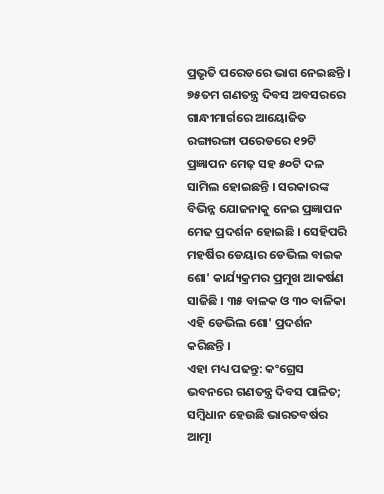ପ୍ରଭୃତି ପରେଡରେ ଭାଗ ନେଇଛନ୍ତି । ୭୫ତମ ଗଣତନ୍ତ୍ର ଦିବସ ଅବସରରେ ଗାନ୍ଧୀମାର୍ଗରେ ଆୟୋଜିତ ରଙ୍ଗାରଙ୍ଗା ପରେଡରେ ୧୨ଟି ପ୍ରଜ୍ଞାପନ ମେଢ଼ ସହ ୫୦ଟି ଦଳ ସାମିଲ ହୋଇଛନ୍ତି । ସରକାରଙ୍କ ବିଭିନ୍ନ ଯୋଜନାକୁ ନେଇ ପ୍ରଜ୍ଞାପନ ମେଢ ପ୍ରଦର୍ଶନ ହୋଇଛି । ସେହିପରି ମହର୍ଷିର ଡେୟାର ଡେଭିଲ ବାଇକ ଶୋ' କାର୍ଯ୍ୟକ୍ରମର ପ୍ରମୁଖ ଆକର୍ଷଣ ସାଜିଛି । ୩୫ ବାଳକ ଓ ୩୦ ବାଳିକା ଏହି ଡେଭିଲ ଶୋ' ପ୍ରଦର୍ଶନ କରିଛନ୍ତି ।
ଏହା ମଧ୍ୟ ପଢନ୍ତୁ: କଂଗ୍ରେସ ଭବନରେ ଗଣତନ୍ତ୍ର ଦିବସ ପାଳିତ; ସମ୍ବିଧାନ ହେଉଛି ଭାରତବର୍ଷର ଆତ୍ମା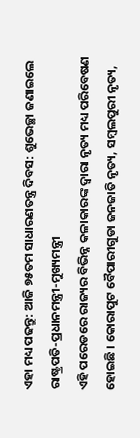ଏହା ମଧ୍ୟ ପଢନ୍ତୁ: ଆଜି ୭୫ତମ ସାଧାରଣତନ୍ତ୍ର ଦିବସ: ଶୁଭେଚ୍ଛା ଜଣାଇଲେ ରାଷ୍ଟ୍ରପତି-ପ୍ରଧାନମନ୍ତ୍ରୀ-ମୁଖ୍ୟମନ୍ତ୍ରୀ
ଏହି ପରେଡରେ ରାଜ୍ୟର ବିଭିନ୍ନ କଳାକାରଙ୍କ ଦ୍ବାରା ନୃତ୍ୟ ମଧ୍ୟ ପରିବେଷଣ ହୋଇଛି । କୋରାପୁଟ ବୈପାରୀଗୁଡା ଜନଜାତି ନୃତ୍ୟ, ସମ୍ବଲପୁରୀ ନୃତ୍ୟ,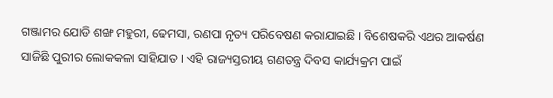ଗଞ୍ଜାମର ଯୋଡି ଶଙ୍ଖ ମହୁରୀ, ଢେମସା, ରଣପା ନୃତ୍ୟ ପରିବେଷଣ କରାଯାଇଛି । ବିଶେଷକରି ଏଥର ଆକର୍ଷଣ ସାଜିଛି ପୁରୀର ଲୋକକଳା ସାହିଯାତ । ଏହି ରାଜ୍ୟସ୍ତରୀୟ ଗଣତନ୍ତ୍ର ଦିବସ କାର୍ଯ୍ୟକ୍ରମ ପାଇଁ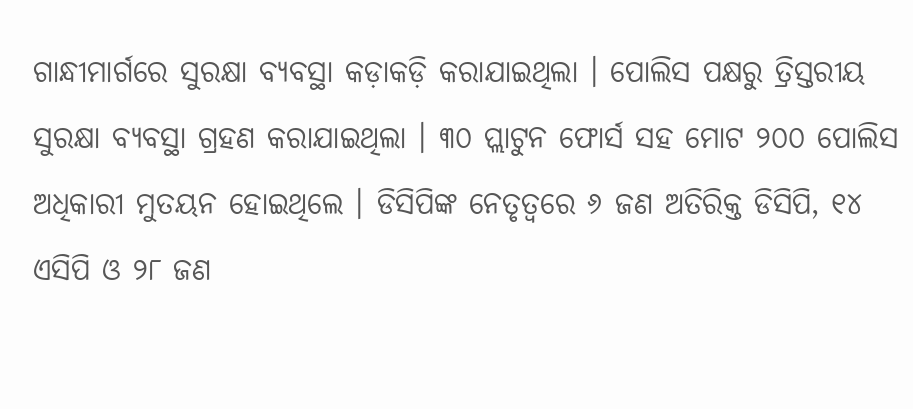ଗାନ୍ଧୀମାର୍ଗରେ ସୁରକ୍ଷା ବ୍ୟବସ୍ଥା କଡ଼ାକଡ଼ି କରାଯାଇଥିଲା । ପୋଲିସ ପକ୍ଷରୁ ତ୍ରିସ୍ତରୀୟ ସୁରକ୍ଷା ବ୍ୟବସ୍ଥା ଗ୍ରହଣ କରାଯାଇଥିଲା । ୩୦ ପ୍ଲାଟୁନ ଫୋର୍ସ ସହ ମୋଟ ୨୦୦ ପୋଲିସ ଅଧିକାରୀ ମୁତୟନ ହୋଇଥିଲେ । ଡିସିପିଙ୍କ ନେତୃତ୍ବରେ ୬ ଜଣ ଅତିରିକ୍ତ ଡିସିପି, ୧୪ ଏସିପି ଓ ୨୮ ଜଣ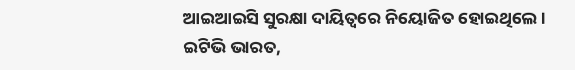ଆଇଆଇସି ସୁରକ୍ଷା ଦାୟିତ୍ବରେ ନିୟୋଜିତ ହୋଇଥିଲେ ।
ଇଟିଭି ଭାରତ,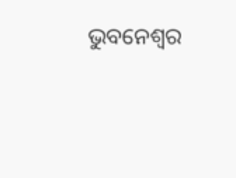ଭୁବନେଶ୍ବର